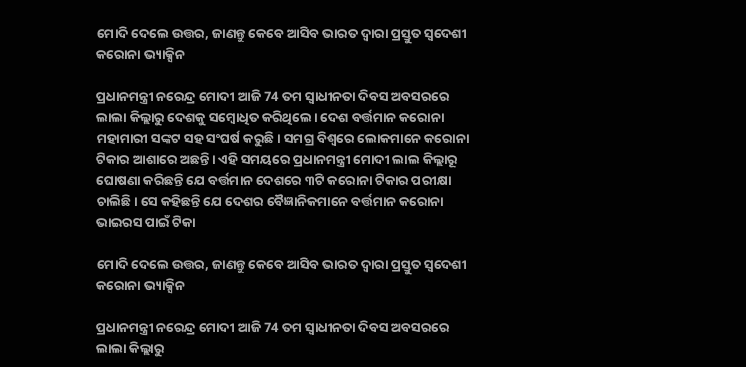ମୋଦି ଦେଲେ ଉତ୍ତର, ଜାଣନ୍ତୁ କେବେ ଆସିବ ଭାରତ ଦ୍ୱାରା ପ୍ରସ୍ତୁତ ସ୍ୱଦେଶୀ କରୋନା ଭ୍ୟାକ୍ସିନ

ପ୍ରଧାନମନ୍ତ୍ରୀ ନରେନ୍ଦ୍ର ମୋଦୀ ଆଜି 74 ତମ ସ୍ୱାଧୀନତା ଦିବସ ଅବସରରେ ଲାଲା କିଲ୍ଲାରୁ ଦେଶକୁ ସମ୍ବୋଧିତ କରିଥିଲେ। ଦେଶ ବର୍ତ୍ତମାନ କରୋନା ମହାମାରୀ ସଙ୍କଟ ସହ ସଂଘର୍ଷ କରୁଛି। ସମଗ୍ର ବିଶ୍ୱରେ ଲୋକମାନେ କରୋନା ଟିକାର ଆଶାରେ ଅଛନ୍ତି। ଏହି ସମୟରେ ପ୍ରଧାନମନ୍ତ୍ରୀ ମୋଦୀ ଲାଲ କିଲ୍ଲାରୂ ଘୋଷଣା କରିଛନ୍ତି ଯେ ବର୍ତ୍ତମାନ ଦେଶରେ ୩ଟି କରୋନା ଟିକାର ପରୀକ୍ଷା ଚାଲିଛି। ସେ କହିଛନ୍ତି ଯେ ଦେଶର ବୈଜ୍ଞାନିକମାନେ ବର୍ତ୍ତମାନ କରୋନା ଭାଇରସ ପାଇଁ ଟିକା

ମୋଦି ଦେଲେ ଉତ୍ତର, ଜାଣନ୍ତୁ କେବେ ଆସିବ ଭାରତ ଦ୍ୱାରା ପ୍ରସ୍ତୁତ ସ୍ୱଦେଶୀ କରୋନା ଭ୍ୟାକ୍ସିନ

ପ୍ରଧାନମନ୍ତ୍ରୀ ନରେନ୍ଦ୍ର ମୋଦୀ ଆଜି 74 ତମ ସ୍ୱାଧୀନତା ଦିବସ ଅବସରରେ ଲାଲା କିଲ୍ଲାରୁ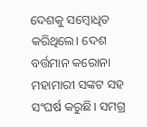ଦେଶକୁ ସମ୍ବୋଧିତ କରିଥିଲେ। ଦେଶ ବର୍ତ୍ତମାନ କରୋନା ମହାମାରୀ ସଙ୍କଟ ସହ ସଂଘର୍ଷ କରୁଛି। ସମଗ୍ର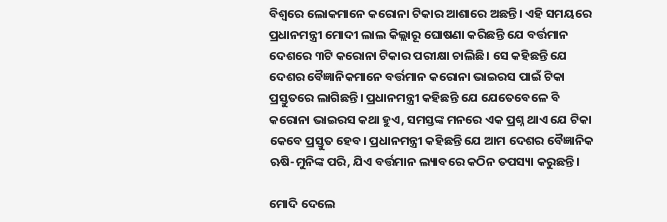ବିଶ୍ୱରେ ଲୋକମାନେ କରୋନା ଟିକାର ଆଶାରେ ଅଛନ୍ତି। ଏହି ସମୟରେ ପ୍ରଧାନମନ୍ତ୍ରୀ ମୋଦୀ ଲାଲ କିଲ୍ଲାରୂ ଘୋଷଣା କରିଛନ୍ତି ଯେ ବର୍ତ୍ତମାନ ଦେଶରେ ୩ଟି କରୋନା ଟିକାର ପରୀକ୍ଷା ଚାଲିଛି। ସେ କହିଛନ୍ତି ଯେ ଦେଶର ବୈଜ୍ଞାନିକମାନେ ବର୍ତ୍ତମାନ କରୋନା ଭାଇରସ ପାଇଁ ଟିକା ପ୍ରସ୍ତୁତରେ ଲାଗିଛନ୍ତି। ପ୍ରଧାନମନ୍ତ୍ରୀ କହିଛନ୍ତି ଯେ ଯେତେବେଳେ ବି କରୋନା ଭାଇରସ କଥା ହୁଏ, ସମସ୍ତଙ୍କ ମନରେ ଏକ ପ୍ରଶ୍ନ ଥାଏ ଯେ ଟିକା କେବେ ପ୍ରସ୍ତୁତ ହେବ। ପ୍ରଧାନମନ୍ତ୍ରୀ କହିଛନ୍ତି ଯେ ଆମ ଦେଶର ବୈଜ୍ଞାନିକ ଋଷି-ମୁନିଙ୍କ ପରି, ଯିଏ ବର୍ତ୍ତମାନ ଲ୍ୟାବରେ କଠିନ ତପସ୍ୟା କରୁଛନ୍ତି।

ମୋଦି ଦେଲେ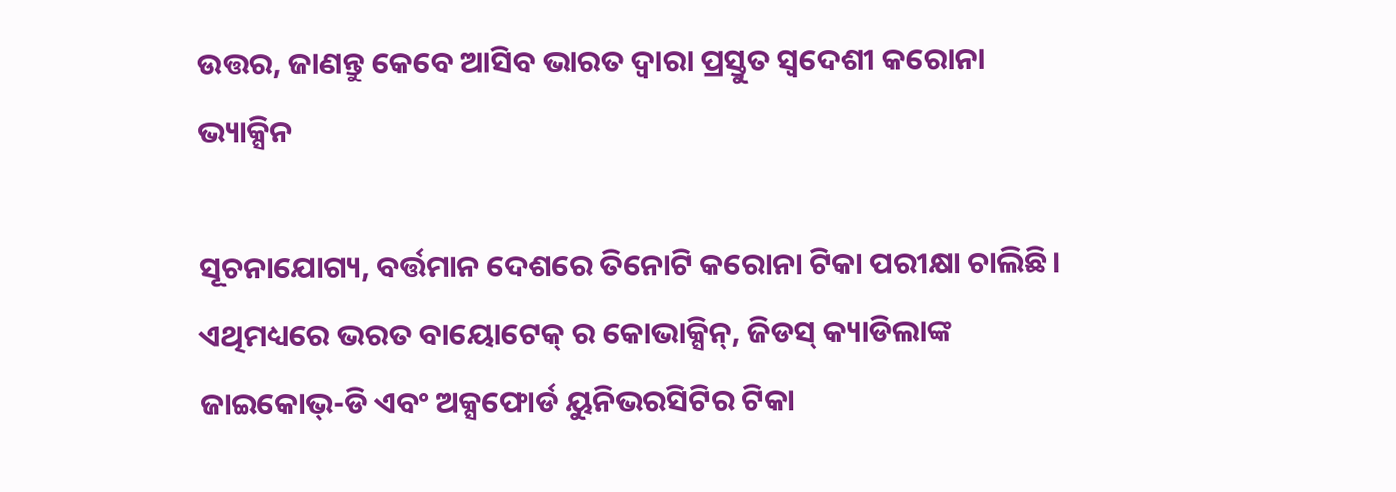ଉତ୍ତର, ଜାଣନ୍ତୁ କେବେ ଆସିବ ଭାରତ ଦ୍ୱାରା ପ୍ରସ୍ତୁତ ସ୍ୱଦେଶୀ କରୋନା ଭ୍ୟାକ୍ସିନ

ସୂଚନାଯୋଗ୍ୟ, ବର୍ତ୍ତମାନ ଦେଶରେ ତିନୋଟି କରୋନା ଟିକା ପରୀକ୍ଷା ଚାଲିଛି। ଏଥିମଧ୍ୟରେ ଭରତ ବାୟୋଟେକ୍ ର କୋଭାକ୍ସିନ୍, ଜିଡସ୍ କ୍ୟାଡିଲାଙ୍କ ଜାଇକୋଭ୍-ଡି ଏବଂ ଅକ୍ସଫୋର୍ଡ ୟୁନିଭରସିଟିର ଟିକା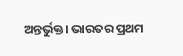ଅନ୍ତର୍ଭୁକ୍ତ। ଭାରତର ପ୍ରଥମ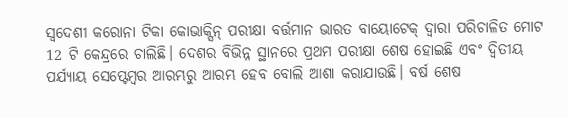ସ୍ୱଦେଶୀ କରୋନା ଟିକା କୋଭାକ୍ସିନ୍ ପରୀକ୍ଷା ବର୍ତ୍ତମାନ ଭାରତ ବାୟୋଟେକ୍ ଦ୍ୱାରା ପରିଚାଳିତ ମୋଟ 12 ଟି କେନ୍ଦ୍ରରେ ଚାଲିଛି। ଦେଶର ବିଭିନ୍ନ ସ୍ଥାନରେ ପ୍ରଥମ ପରୀକ୍ଷା ଶେଷ ହୋଇଛି ଏବଂ ଦ୍ୱିତୀୟ ପର୍ଯ୍ୟାୟ ସେପ୍ଟେମ୍ବର ଆରମ୍ଭରୁ ଆରମ୍ଭ ହେବ ବୋଲି ଆଶା କରାଯାଉଛି। ବର୍ଷ ଶେଷ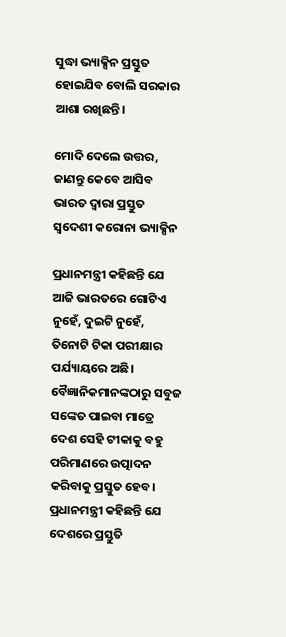ସୁଦ୍ଧା ଭ୍ୟାକ୍ସିନ ପ୍ରସ୍ତୁତ ହୋଇଯିବ ବୋଲି ସରକାର ଆଶା ରଖିଛନ୍ତି।

ମୋଦି ଦେଲେ ଉତ୍ତର, ଜାଣନ୍ତୁ କେବେ ଆସିବ ଭାରତ ଦ୍ୱାରା ପ୍ରସ୍ତୁତ ସ୍ୱଦେଶୀ କରୋନା ଭ୍ୟାକ୍ସିନ

ପ୍ରଧାନମନ୍ତ୍ରୀ କହିଛନ୍ତି ଯେ ଆଜି ଭାରତରେ ଗୋଟିଏ ନୁହେଁ, ଦୁଇଟି ନୁହେଁ, ତିନୋଟି ଟିକା ପରୀକ୍ଷାର ପର୍ଯ୍ୟାୟରେ ଅଛି। ବୈଜ୍ଞାନିକମାନଙ୍କଠାରୁ ସବୁଜ ସଙ୍କେତ ପାଇବା ମାତ୍ରେ ଦେଶ ସେହି ଟୀକାକୁ ବହୁ ପରିମାଣରେ ଉତ୍ପାଦନ କରିବାକୁ ପ୍ରସ୍ତୁତ ହେବ। ପ୍ରଧାନମନ୍ତ୍ରୀ କହିଛନ୍ତି ଯେ ଦେଶରେ ପ୍ରସ୍ତୁତି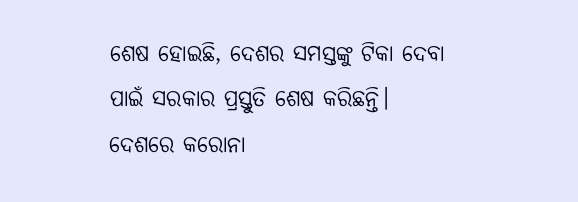ଶେଷ ହୋଇଛି, ଦେଶର ସମସ୍ତଙ୍କୁ ଟିକା ଦେବା ପାଇଁ ସରକାର ପ୍ରସ୍ତୁତି ଶେଷ କରିଛନ୍ତି। ଦେଶରେ କରୋନା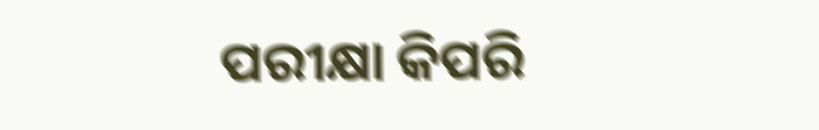ପରୀକ୍ଷା କିପରି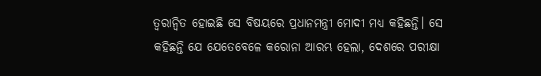ତ୍ୱରାନ୍ୱିତ ହୋଇଛି ସେ ବିଷୟରେ ପ୍ରଧାନମନ୍ତ୍ରୀ ମୋଦୀ ମଧ୍ୟ କହିଛନ୍ତି। ସେ କହିଛନ୍ତି ଯେ ଯେତେବେଳେ କରୋନା ଆରମ୍ଭ ହେଲା, ଦେଶରେ ପରୀକ୍ଷା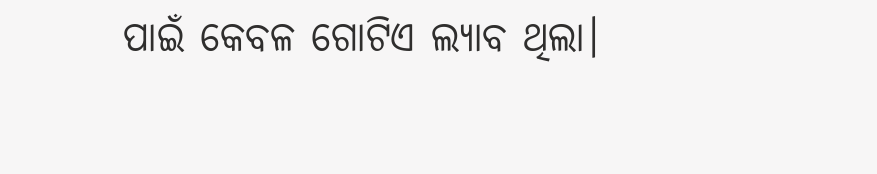ପାଇଁ କେବଳ ଗୋଟିଏ ଲ୍ୟାବ ଥିଲା।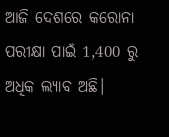ଆଜି ଦେଶରେ କରୋନା ପରୀକ୍ଷା ପାଇଁ 1,400 ରୁ ଅଧିକ ଲ୍ୟାବ ଅଛି।